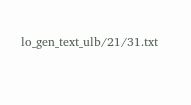lo_gen_text_ulb/21/31.txt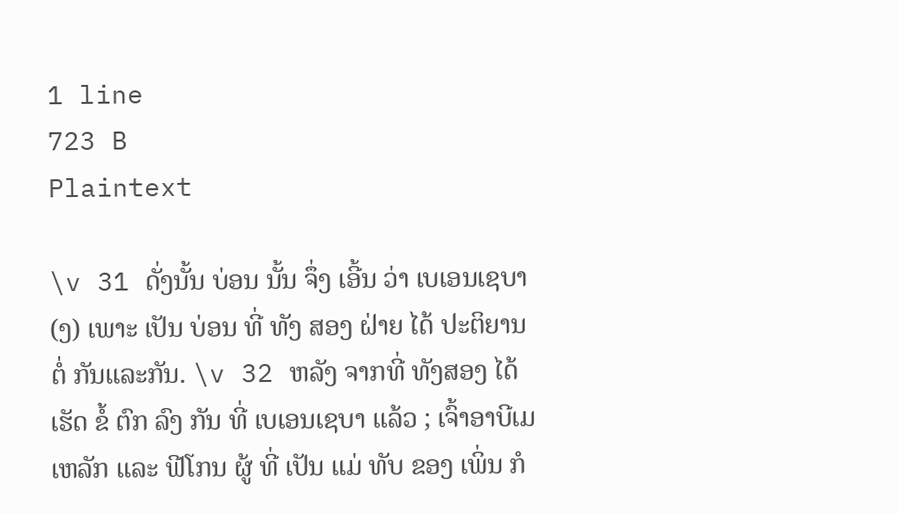1 line
723 B
Plaintext

\v 31 ດັ່ງນັ້ນ ບ່ອນ ນັ້ນ ຈຶ່ງ ເອີ້ນ ວ່າ ເບເອນເຊບາ (ງ) ເພາະ ເປັນ ບ່ອນ ທີ່ ທັງ ສອງ ຝ່າຍ ໄດ້ ປະຕິຍານ ຕໍ່ ກັນແລະກັນ. \v 32 ຫລັງ ຈາກທີ່ ທັງສອງ ໄດ້ ເຮັດ ຂໍ້ ຕົກ ລົງ ກັນ ທີ່ ເບເອນເຊບາ ແລ້ວ ; ເຈົ້າອາບີເມເຫລັກ ແລະ ຟີໂກນ ຜູ້ ທີ່ ເປັນ ແມ່ ທັບ ຂອງ ເພິ່ນ ກໍ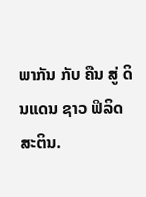ພາກັນ ກັບ ຄືນ ສູ່ ດິນແດນ ຊາວ ຟິລິດສະຕິນ.